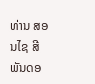ທ່ານ ສອນໄຊ ສີພັນດອ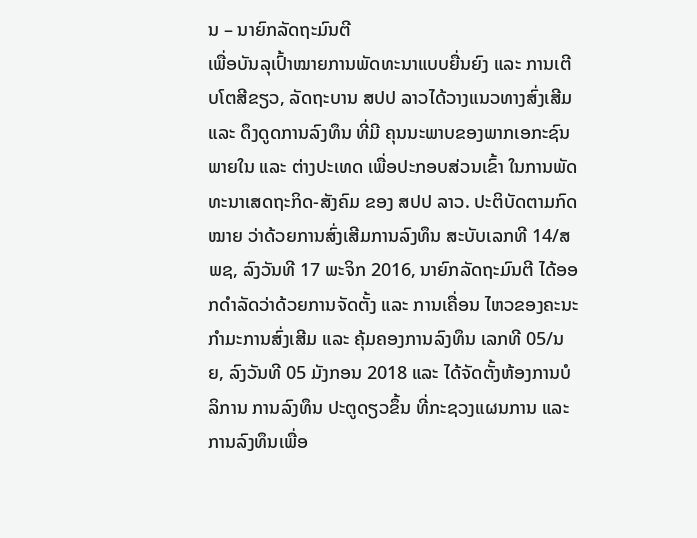ນ – ນາຍົກລັດຖະມົນຕີ
ເພື່ອບັນລຸເປົ້າໝາຍການພັດທະນາແບບຍື່ນຍົງ ແລະ ການເຕີບໂຕສີຂຽວ, ລັດຖະບານ ສປປ ລາວໄດ້ວາງແນວທາງສົ່ງເສີມ ແລະ ດຶງດູດການລົງທຶນ ທີ່ມີ ຄຸນນະພາບຂອງພາກເອກະຊົນພາຍໃນ ແລະ ຕ່າງປະເທດ ເພື່ອປະກອບສ່ວນເຂົ້າ ໃນການພັດທະນາເສດຖະກິດ-ສັງຄົມ ຂອງ ສປປ ລາວ. ປະຕິບັດຕາມກົດໝາຍ ວ່າດ້ວຍການສົ່ງເສີມການລົງທຶນ ສະບັບເລກທີ 14/ສພຊ, ລົງວັນທີ 17 ພະຈິກ 2016, ນາຍົກລັດຖະມົນຕີ ໄດ້ອອກດໍາລັດວ່າດ້ວຍການຈັດຕັ້ງ ແລະ ການເຄື່ອນ ໄຫວຂອງຄະນະກຳມະການສົ່ງເສີມ ແລະ ຄຸ້ມຄອງການລົງທຶນ ເລກທີ 05/ນຍ, ລົງວັນທີ 05 ມັງກອນ 2018 ແລະ ໄດ້ຈັດຕັ້ງຫ້ອງການບໍລິການ ການລົງທຶນ ປະຕູດຽວຂຶ້ນ ທີ່ກະຊວງແຜນການ ແລະ ການລົງທຶນເພື່ອ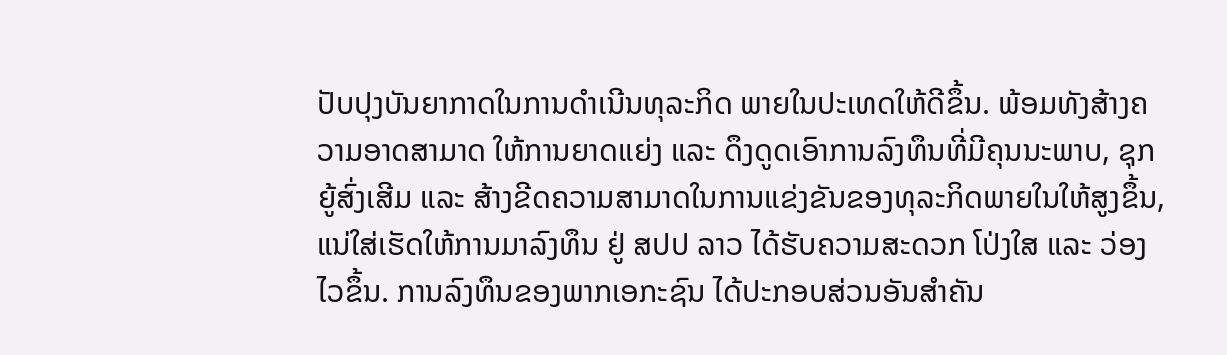ປັບປຸງບັນຍາກາດໃນການດໍາເນີນທຸລະກິດ ພາຍໃນປະເທດໃຫ້ດີຂຶ້ນ. ພ້ອມທັງສ້າງຄວາມອາດສາມາດ ໃຫ້ການຍາດແຍ່ງ ແລະ ດຶງດູດເອົາການລົງທຶນທີ່ມີຄຸນນະພາບ, ຊຸກຍູ້ສົ່ງເສີມ ແລະ ສ້າງຂີດຄວາມສາມາດໃນການແຂ່ງຂັນຂອງທຸລະກິດພາຍໃນໃຫ້ສູງຂຶ້ນ, ແນ່ໃສ່ເຮັດໃຫ້ການມາລົງທຶນ ຢູ່ ສປປ ລາວ ໄດ້ຮັບຄວາມສະດວກ ໂປ່ງໃສ ແລະ ວ່ອງໄວຂຶ້ນ. ການລົງທຶນຂອງພາກເອກະຊົນ ໄດ້ປະກອບສ່ວນອັນສຳຄັນ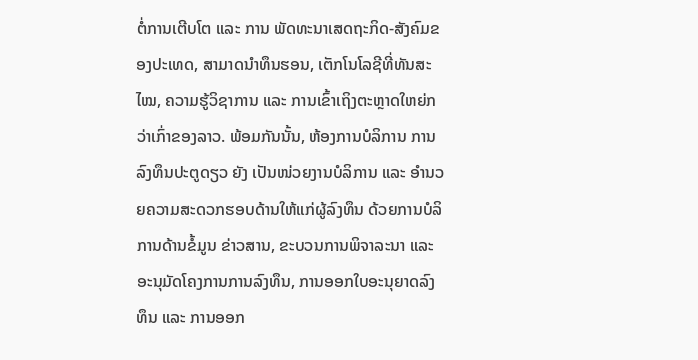ຕໍ່ການເຕີບໂຕ ແລະ ການ ພັດທະນາເສດຖະກິດ-ສັງຄົມຂອງປະເທດ, ສາມາດນຳທຶນຮອນ, ເຕັກໂນໂລຊີທີ່ທັນສະໄໝ, ຄວາມຮູ້ວິຊາການ ແລະ ການເຂົ້າເຖິງຕະຫຼາດໃຫຍ່ກວ່າເກົ່າຂອງລາວ. ພ້ອມກັນນັ້ນ, ຫ້ອງການບໍລິການ ການລົງທຶນປະຕູດຽວ ຍັງ ເປັນໜ່ວຍງານບໍລິການ ແລະ ອຳນວຍຄວາມສະດວກຮອບດ້ານໃຫ້ແກ່ຜູ້ລົງທຶນ ດ້ວຍການບໍລິການດ້ານຂໍ້ມູນ ຂ່າວສານ, ຂະບວນການພິຈາລະນາ ແລະ ອະນຸມັດໂຄງການການລົງທຶນ, ການອອກໃບອະນຸຍາດລົງທຶນ ແລະ ການອອກ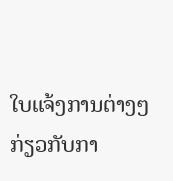ໃບແຈ້ງການຕ່າງໆ ກ່ຽວກັບກາ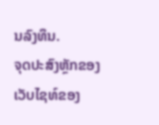ນລົງທຶນ.
ຈຸດປະສົງຫຼັກຂອງເວັບໄຊທ໌ຂອງ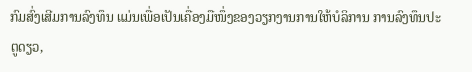ກົມສົ່ງເສີມການລົງທຶນ ແມ່ນເພື່ອເປັນເຄື່ອງມືໜຶ່ງຂອງວຽກງານການໃຫ້ບໍລິການ ການລົງທຶນປະຕູດຽວ,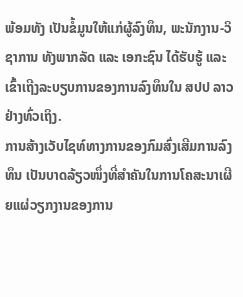ພ້ອມທັງ ເປັນຂໍ້ມູນໃຫ້ແກ່ຜູ້ລົງທຶນ, ພະນັກງານ-ວິຊາການ ທັງພາກລັດ ແລະ ເອກະຊົນ ໄດ້ຮັບຮູ້ ແລະ ເຂົ້າເຖີງລະບຽບການຂອງການລົງທຶນໃນ ສປປ ລາວ ຢ່າງທົ່ວເຖິງ.
ການສ້າງເວັບໄຊທ໌ທາງການຂອງກົມສົ່ງເສີມການລົງທຶນ ເປັນບາດລ້ຽວໜຶ່ງທີ່ສໍາຄັນໃນການໂຄສະນາເຜີຍແຜ່ວຽກງານຂອງການ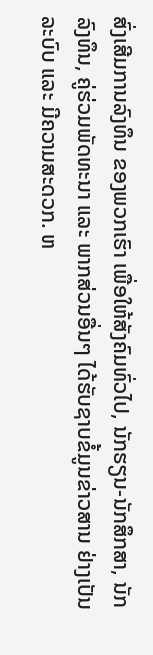ສົ່ງເສີມການລົງທຶນ ຂອງພວກເຮົາ ເພື່ອໃຫ້ສັງຄົມທົ່ວໄປ, ນັກຮຽນ-ນັກສຶກສາ, ນັກລົງທຶນ, ຄູ່ຮ່ວມພັດທະນາ ແລະ ພາກສ່ວນອື່ນໆ ໄດ້ຮັບຊາບຂໍ້ມູນຂ່າວສານ ຢ່າງເປັນລະບົບ ແລະ ມີຄວາມສະດວກ. ຫ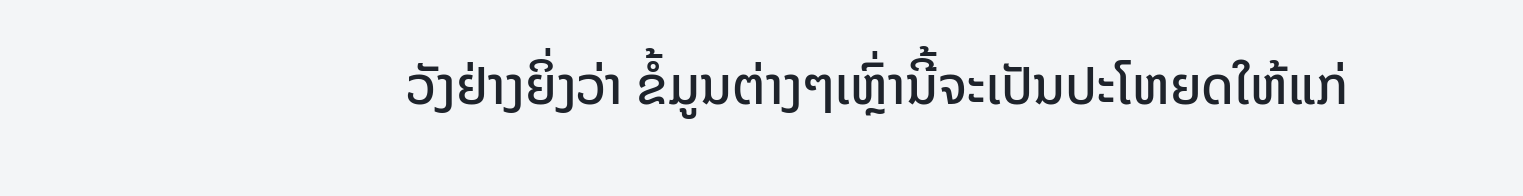ວັງຢ່າງຍິ່ງວ່າ ຂໍ້ມູນຕ່າງໆເຫຼົ່ານີ້ຈະເປັນປະໂຫຍດໃຫ້ແກ່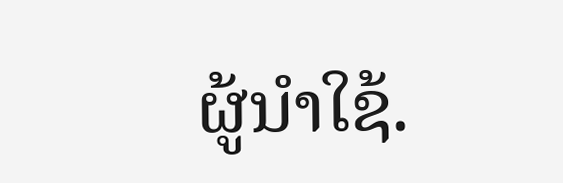ຜູ້ນໍາໃຊ້.